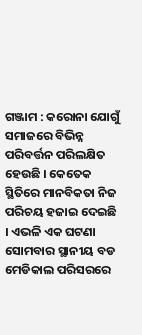ଗଞ୍ଜାମ : କରୋନା ଯୋଗୁଁ ସମାଜରେ ବିଭିନ୍ନ ପରିବର୍ତ୍ତନ ପରିଲକ୍ଷିତ ହେଉଛି । କେତେକ ସ୍ଥିତିରେ ମାନବିକତା ନିଜ ପରିଚୟ ହଜାଇ ଦେଇଛି । ଏଭଳି ଏକ ଘଟଣା ସୋମବାର ସ୍ଥାନୀୟ ବଡ ମେଡିକାଲ ପରିସରରେ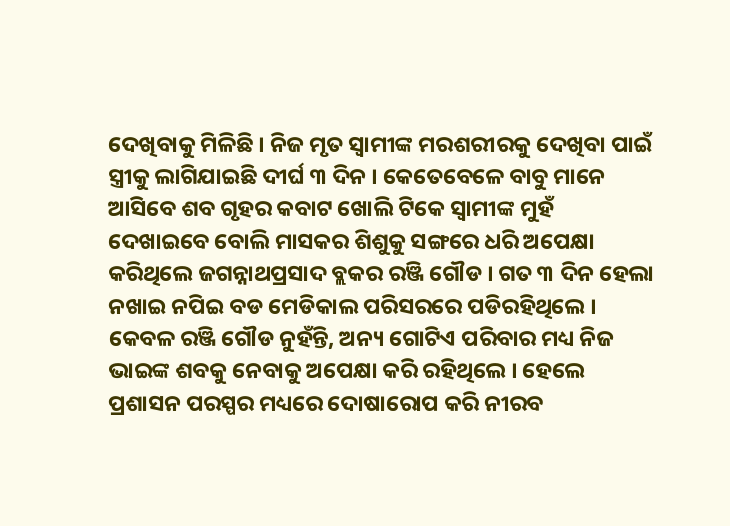ଦେଖିବାକୁ ମିଳିଛି । ନିଜ ମୃତ ସ୍ୱାମୀଙ୍କ ମରଶରୀରକୁ ଦେଖିବା ପାଇଁ ସ୍ତ୍ରୀକୁ ଲାଗିଯାଇଛି ଦୀର୍ଘ ୩ ଦିନ । କେତେବେଳେ ବାବୁ ମାନେ ଆସିବେ ଶବ ଗୃହର କବାଟ ଖୋଲି ଟିକେ ସ୍ୱାମୀଙ୍କ ମୁହଁ ଦେଖାଇବେ ବୋଲି ମାସକର ଶିଶୁକୁ ସଙ୍ଗରେ ଧରି ଅପେକ୍ଷା କରିଥିଲେ ଜଗନ୍ନାଥପ୍ରସାଦ ବ୍ଲକର ରଞ୍ଜି ଗୌଡ । ଗତ ୩ ଦିନ ହେଲା ନଖାଇ ନପିଇ ବଡ ମେଡିକାଲ ପରିସରରେ ପଡିରହିଥିଲେ । କେବଳ ରଞ୍ଜି ଗୌଡ ନୁହଁନ୍ତି, ଅନ୍ୟ ଗୋଟିଏ ପରିବାର ମଧ୍ୟ ନିଜ ଭାଇଙ୍କ ଶବକୁ ନେବାକୁ ଅପେକ୍ଷା କରି ରହିଥିଲେ । ହେଲେ ପ୍ରଶାସନ ପରସ୍ପର ମଧ୍ୟରେ ଦୋଷାରୋପ କରି ନୀରବ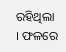ରହିଥିଲା । ଫଳରେ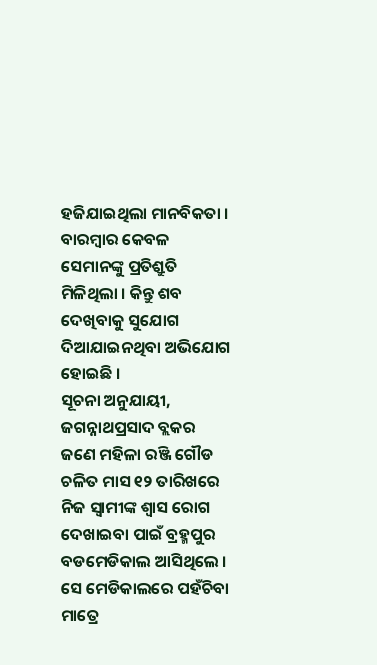ହଜିଯାଇଥିଲା ମାନବିକତା । ବାରମ୍ବାର କେବଳ ସେମାନଙ୍କୁ ପ୍ରତିଶ୍ରୁତି ମିଳିଥିଲା । କିନ୍ତୁ ଶବ ଦେଖିବାକୁ ସୁଯୋଗ ଦିଆଯାଇନଥିବା ଅଭିଯୋଗ ହୋଇଛି ।
ସୂଚନା ଅନୁଯାୟୀ, ଜଗନ୍ନାଥପ୍ରସାଦ ବ୍ଲକର ଜଣେ ମହିଳା ରଞ୍ଜି ଗୌଡ ଚଳିତ ମାସ ୧୨ ତାରିଖରେ ନିଜ ସ୍ୱାମୀଙ୍କ ଶ୍ୱାସ ରୋଗ ଦେଖାଇବା ପାଇଁ ବ୍ରହ୍ମପୁର ବଡମେଡିକାଲ ଆସିଥିଲେ । ସେ ମେଡିକାଲରେ ପହଁଚିବା ମାତ୍ରେ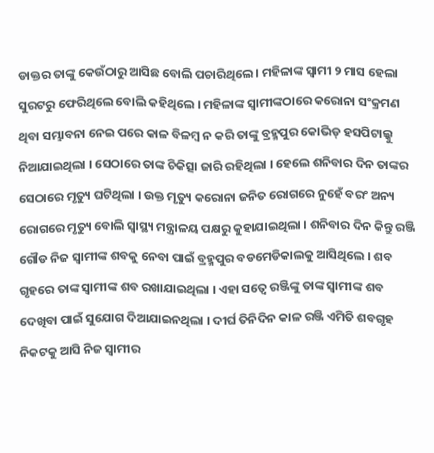ଡାକ୍ତର ତାଙ୍କୁ କେଉଁଠାରୁ ଆସିଛ ବୋଲି ପଚାରିଥିଲେ । ମହିଳାଙ୍କ ସ୍ୱାମୀ ୨ ମାସ ହେଲା ସୁରଟରୁ ଫେରିଥିଲେ ବୋଲି କହିଥିଲେ । ମହିଳାଙ୍କ ସ୍ୱାମୀଙ୍କଠାରେ କରୋନା ସଂକ୍ରମଣ ଥିବା ସମ୍ଭାବନା ନେଇ ପରେ କାଳ ବିଳମ୍ବ ନ କରି ତାଙ୍କୁ ବ୍ରହ୍ମପୁର କୋଭିଡ୍ ହସପିଟାଲ୍କୁ ନିଆଯାଇଥିଲା । ସେଠାରେ ତାଙ୍କ ଚିକିତ୍ସା ଜାରି ରହିଥିଲା । ହେଲେ ଶନିବାର ଦିନ ତାଙ୍କର ସେଠାରେ ମୃତ୍ୟୁ ଘଟିଥିଲା । ଉକ୍ତ ମୃତ୍ୟୁ କରୋନା ଜନିତ ରୋଗରେ ନୁହେଁ ବରଂ ଅନ୍ୟ ରୋଗରେ ମୃତ୍ୟୁ ବୋଲି ସ୍ୱାସ୍ଥ୍ୟ ମନ୍ତ୍ରାଳୟ ପକ୍ଷରୁ କୁହାଯାଇଥିଲା । ଶନିବାର ଦିନ କିନ୍ତୁ ରଞ୍ଜି ଗୌଡ ନିଜ ସ୍ୱାମୀଙ୍କ ଶବକୁ ନେବା ପାଇଁ ବ୍ରହ୍ମପୁର ବଡମେଡିକାଲକୁ ଆସିଥିଲେ । ଶବ ଗୃହରେ ତାଙ୍କ ସ୍ୱାମୀଙ୍କ ଶବ ରଖାଯାଇଥିଲା । ଏହା ସତ୍ୱେ ରଞ୍ଜିଙ୍କୁ ତାଙ୍କ ସ୍ୱାମୀଙ୍କ ଶବ ଦେଖିବା ପାଇଁ ସୁଯୋଗ ଦିଆଯାଇନଥିଲା । ଦୀର୍ଘ ତିନିଦିନ କାଳ ରଞ୍ଜି ଏମିତି ଶବଗୃହ ନିକଟକୁ ଆସି ନିଜ ସ୍ୱାମୀର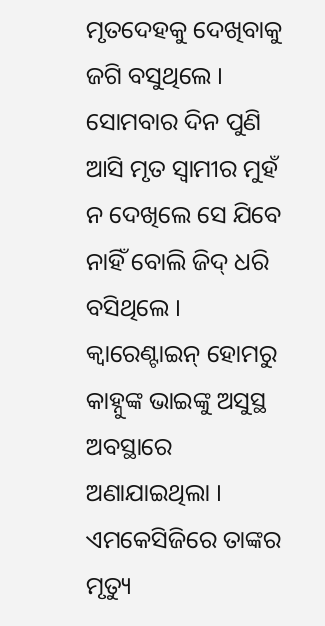ମୃତଦେହକୁ ଦେଖିବାକୁ ଜଗି ବସୁଥିଲେ । ସୋମବାର ଦିନ ପୁଣି ଆସି ମୃତ ସ୍ୱାମୀର ମୁହଁ ନ ଦେଖିଲେ ସେ ଯିବେ ନାହିଁ ବୋଲି ଜିଦ୍ ଧରି ବସିଥିଲେ । କ୍ୱାରେଣ୍ଟାଇନ୍ ହୋମରୁ କାହ୍ନୁଙ୍କ ଭାଇଙ୍କୁ ଅସୁସ୍ଥ ଅବସ୍ଥାରେ ଅଣାଯାଇଥିଲା । ଏମକେସିଜିରେ ତାଙ୍କର ମୃତ୍ୟୁ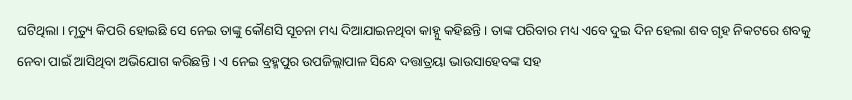ଘଟିଥିଲା । ମୃତ୍ୟୁ କିପରି ହୋଇଛି ସେ ନେଇ ତାଙ୍କୁ କୌଣସି ସୂଚନା ମଧ୍ୟ ଦିଆଯାଇନଥିବା କାହ୍ନୁ କହିଛନ୍ତି । ତାଙ୍କ ପରିବାର ମଧ୍ୟ ଏବେ ଦୁଇ ଦିନ ହେଲା ଶବ ଗୃହ ନିକଟରେ ଶବକୁ ନେବା ପାଇଁ ଆସିଥିବା ଅଭିଯୋଗ କରିଛନ୍ତି । ଏ ନେଇ ବ୍ରହ୍ମପୁର ଉପଜିଲ୍ଲାପାଳ ସିନ୍ଧେ ଦତ୍ତାତ୍ରୟା ଭାଉସାହେବଙ୍କ ସହ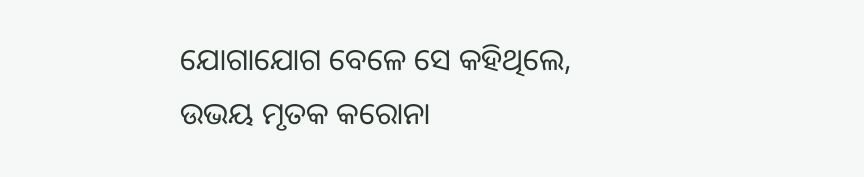ଯୋଗାଯୋଗ ବେଳେ ସେ କହିଥିଲେ, ଉଭୟ ମୃତକ କରୋନା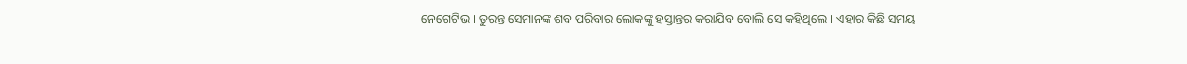ନେଗେଟିଭ । ତୁରନ୍ତ ସେମାନଙ୍କ ଶବ ପରିବାର ଲୋକଙ୍କୁ ହସ୍ତାନ୍ତର କରାଯିବ ବୋଲି ସେ କହିଥିଲେ । ଏହାର କିଛି ସମୟ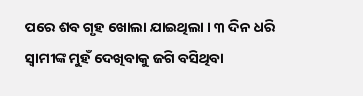ପରେ ଶବ ଗୃହ ଖୋଲା ଯାଇଥିଲା । ୩ ଦିନ ଧରି ସ୍ୱାମୀଙ୍କ ମୁହଁ ଦେଖିବାକୁ ଜଗି ବସିଥିବା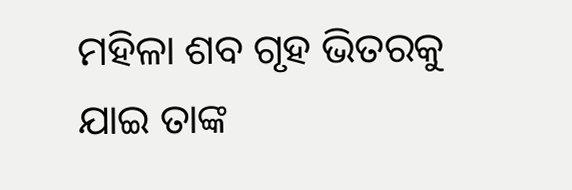ମହିଳା ଶବ ଗୃହ ଭିତରକୁ ଯାଇ ତାଙ୍କ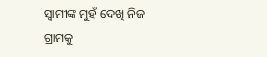ସ୍ୱାମୀଙ୍କ ମୁହଁ ଦେଖି ନିଜ ଗ୍ରାମକୁ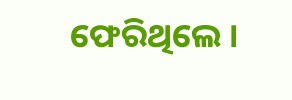ଫେରିଥିଲେ ।